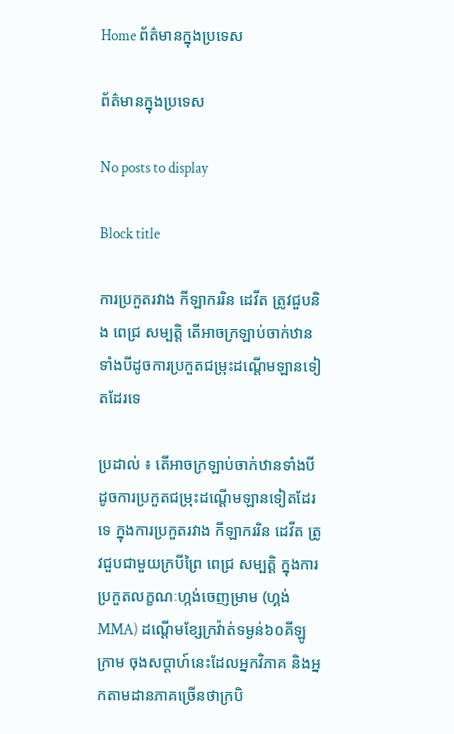Home ព័ត៌មានក្នុងប្រទេស

ព័ត៌មានក្នុងប្រទេស

No posts to display

Block title

ការប្រកួតរវាង កីឡាកររិន ដេវីត ត្រូវជួបនិង ពេជ្រ សម្បត្តិ តើអាចក្រឡាប់ចាក់ឋានទាំងបីដូចការប្រកួតជម្រុះដណ្តើមឡានទៀតដែរទេ

ប្រដាល់ ៖ តើអាចក្រឡាប់ចាក់ឋានទាំងបីដូចការប្រកួតជម្រុះដណ្តើមឡានទៀតដែរទេ ក្នុងការប្រកួតរវាង កីឡាកររិន ដេវីត ត្រូវជួបជាមួយក្របីព្រៃ ពេជ្រ សម្បត្តិ ក្នុងការប្រកួតលក្ខណៈហ្កង់ចេញម្រាម (ហ្គង់ MMA) ដណ្តើមខ្សែក្រវ៉ាត់ទម្ងន់៦០គីឡូក្រាម ចុងសប្តាហ៍នេះដែលអ្នកវិភាគ និងអ្នកតាមដានភាគច្រើនថាក្របិ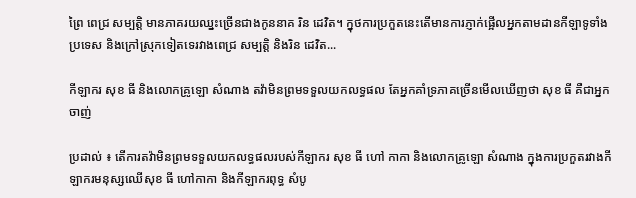ព្រៃ ពេជ្រ សម្បត្តិ មានភាគរយឈ្នះច្រើនជាងកូននាគ រិន ដេវិត។ ក្នុថការប្រកួតនេះតើមានការភ្ញាក់ផ្អើលអ្នកតាមដានកីឡាទូទាំងប្រទេស និងក្រៅស្រុកទៀតទេរវាងពេជ្រ សម្បត្តិ និងរិន ដេវិត...

កីឡាករ សុខ ធី និងលោកគ្រូឡោ សំណាង តវ៉ាមិនព្រមទទួលយកលទ្ធផល តែអ្នកគាំទ្រភាគច្រើនមើលឃើញថា សុខ ធី គឺជាអ្នកចាញ់

ប្រដាល់ ៖ តើការតវ៉ាមិនព្រមទទួលយកលទ្ធផលរបស់កីឡាករ សុខ ធី ហៅ កាកា និងលោកគ្រូឡោ សំណាង ក្នុងការប្រកួតរវាងកីឡាករមនុស្សឈើសុខ ធី ហៅកាកា និងកីឡាករពុទ្ធ សំបូ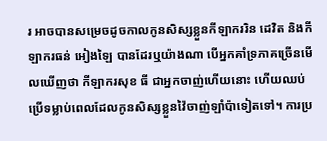រ អាចបានសម្រេចដូចកាលកូនសិស្សខ្លួនកីឡាកររិន ដេវិត និងកីឡាករធន់ អៀងឡៃ បានដែរឬយ៉ាងណា បើអ្នកគាំទ្រភាគច្រើនមើលឃើញថា កីឡាករសុខ ធី ជាអ្នកចាញ់ហើយនោះ ហើយឈប់ប្រើទម្លាប់ពេលដែលកូនសិស្សខ្លួនវ៉ៃចាញ់ឡាំប៉ាទៀតទៅ។ ការប្រ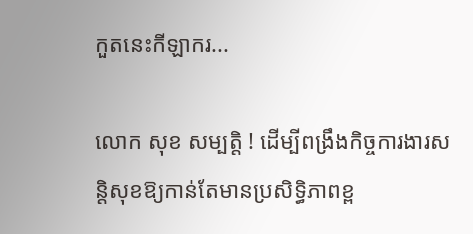កួតនេះកីឡាករ...

លោក សុខ សម្បត្តិ ! ដើម្បីពង្រឹងកិច្ចការងារសន្តិសុខឱ្យកាន់តែមានប្រសិទ្ធិភាពខ្ព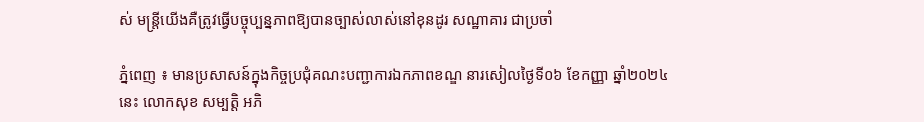ស់ មន្ត្រីយើងគឺត្រូវធ្វើបច្ចុប្បន្នភាពឱ្យបានច្បាស់លាស់នៅខុនដូរ សណ្ឋាគារ ជាប្រចាំ

ភ្នំពេញ ៖ មានប្រសាសន៍ក្នុងកិច្ចប្រជុំគណះបញ្ជាការឯកភាពខណ្ឌ នារសៀលថ្ងៃទី០៦ ខែកញ្ញា ឆ្នាំ២០២៤នេះ លោកសុខ សម្បត្តិ អភិ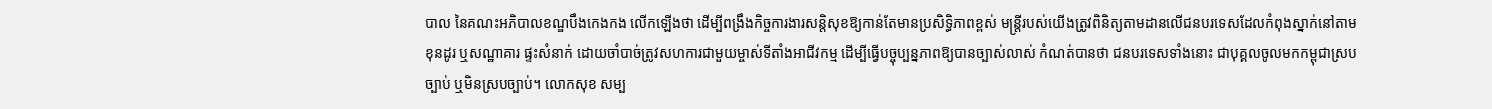បាល នៃគណះអភិបាលខណ្ឌបឹងកេងកង លើកឡើងថា ដើម្បីពង្រឹងកិច្ចការងារសន្តិសុខឱ្យកាន់តែមានប្រសិទ្ធិភាពខ្ពស់ មន្ត្រីរបស់យើងត្រូវពិនិត្យតាមដានលើជនបរទេសដែលកំពុងស្នាក់នៅតាមខុនដូរ ឬសណ្ឋាគារ ផ្ទះសំនាក់ ដោយចាំបាច់ត្រូវសហការជាមួយម្ចាស់ទីតាំងអាជីវកម្ម ដើម្បីធ្វើបច្ចុប្បន្នភាពឱ្យបានច្បាស់លាស់ កំណត់បានថា ជនបរទេសទាំងនោះ ជាបុគ្គលចូលមកកម្ពុជាស្របច្បាប់ ឬមិនស្របច្បាប់។ លោកសុខ សម្ប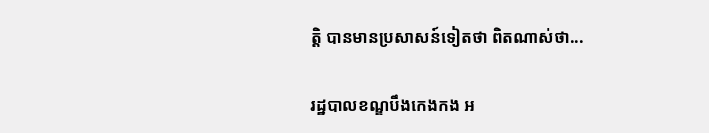ត្តិ បានមានប្រសាសន៍ទៀតថា ពិតណាស់ថា...

រដ្ឋបាលខណ្ឌបឹងកេងកង អ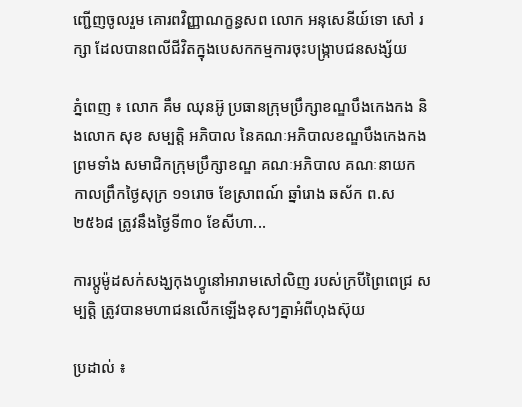ញ្ជើញចូលរួម គោរពវិញ្ញាណក្ខន្ធសព លោក អនុសេនីយ៍ទោ សៅ រក្សា ដែលបានពលីជីវិតក្នុងបេសកកម្មការចុះបង្ក្រាបជនសង្ស័យ

ភ្នំពេញ ៖ លោក គឹម ឈុនអ៊ូ ប្រធានក្រុមប្រឹក្សាខណ្ឌបឹងកេងកង និងលោក សុខ សម្បត្តិ អភិបាល នៃគណៈអភិបាលខណ្ឌបឹងកេងកង ព្រមទាំង សមាជិកក្រុមប្រឹក្សាខណ្ឌ គណៈអភិបាល គណៈនាយក កាលព្រឹកថ្ងៃសុក្រ ១១រោច ខែស្រាពណ៍ ឆ្នាំរោង ឆស័ក ព.ស ២៥៦៨ ត្រូវនឹងថ្ងៃទី៣០ ខែសីហា...

ការប្តូម៉ូដសក់សង្ឃកុងហ្វូនៅអារាមសៅលិញ របស់ក្របីព្រៃពេជ្រ សម្បត្តិ ត្រូវបានមហាជនលើកឡើងខុសៗគ្នាអំពីហុងស៊ុយ

ប្រដាល់ ៖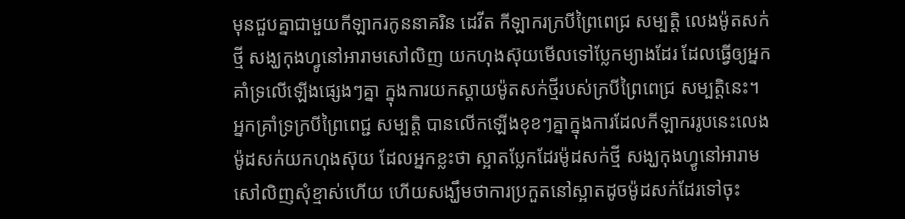មុនជួបគ្នាជាមួយកីឡាករកូននាគរិន ដេវីត កីឡាករក្របីព្រៃពេជ្រ សម្បត្តិ លេងម៉ូតសក់ថ្មី សង្ឃកុងហ្វូនៅអារាមសៅលិញ យកហុងស៊ុយមើលទៅប្លែកម្យាងដែរ ដែលធ្វើឲ្យអ្នកគាំទ្រលើឡើងផ្សេងៗគ្នា ក្នុងការយកស្តាយម៉ូតសក់ថ្មីរបស់ក្របីព្រៃពេជ្រ សម្បត្តិនេះ។ អ្នកគ្រាំទ្រក្របីព្រៃពេជ្ជ សម្បត្តិ បានលើកឡើងខុខៗគ្នាក្នុងការដែលកីឡាកររូបនេះលេងម៉ូដសក់យកហុងស៊ុយ ដែលអ្នកខ្លះថា ស្អាតប្លែកដែរម៉ូដសក់ថ្មី សង្ឃកុងហ្វូនៅអារាមសៅលិញសុំខ្មាស់ហើយ ហើយសង្ឃឹមថាការប្រកួតនៅស្អាតដូចម៉ូដសក់ដែរទៅចុះ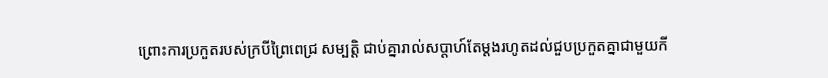ព្រោះការប្រកួតរបស់ក្របីព្រៃពេជ្រ សម្បត្តិ ជាប់គ្នារាល់សប្តាហ៍តែម្តងរហូតដល់ជួបប្រកួតគ្នាជាមួយកី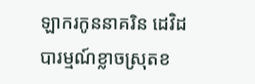ឡាករកូននាគរិន ដេវិដ បារម្មណ៍ខ្លាចស្រុតខ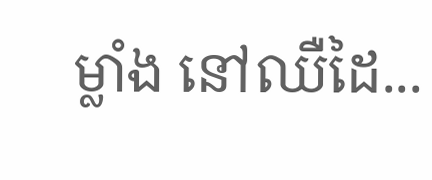ម្លាំង នៅឈឺដៃ...